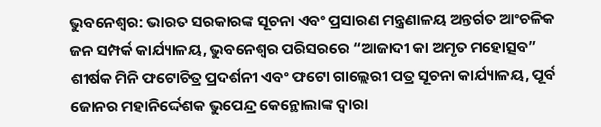ଭୁବନେଶ୍ଵର: ଭାରତ ସରକାରଙ୍କ ସୂଚନା ଏବଂ ପ୍ରସାରଣ ମନ୍ତ୍ରଣାଳୟ ଅନ୍ତର୍ଗତ ଆଂଚଳିକ ଜନ ସମ୍ପର୍କ କାର୍ଯ୍ୟାଳୟ, ଭୁବନେଶ୍ୱର ପରିସରରେ “ଆଜାଦୀ କା ଅମୃତ ମହୋତ୍ସବ” ଶୀର୍ଷକ ମିନି ଫଟୋଚିତ୍ର ପ୍ରଦର୍ଶନୀ ଏବଂ ଫଟୋ ଗାଲ୍ଲେରୀ ପତ୍ର ସୂଚନା କାର୍ଯ୍ୟାଳୟ, ପୂର୍ବ ଜୋନର ମହାନିର୍ଦ୍ଦେଶକ ଭୁପେନ୍ଦ୍ର କେନ୍ଥୋଲାଙ୍କ ଦ୍ଵାରା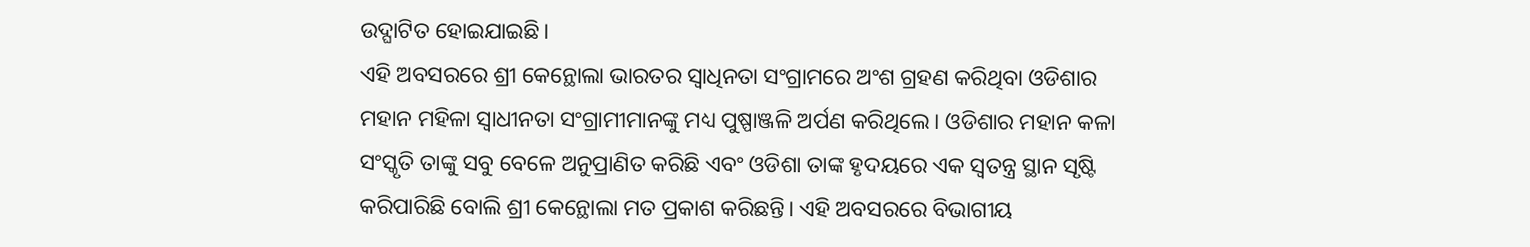ଉଦ୍ଘାଟିତ ହୋଇଯାଇଛି।
ଏହି ଅବସରରେ ଶ୍ରୀ କେନ୍ଥୋଲା ଭାରତର ସ୍ଵାଧିନତା ସଂଗ୍ରାମରେ ଅଂଶ ଗ୍ରହଣ କରିଥିବା ଓଡିଶାର ମହାନ ମହିଳା ସ୍ଵାଧୀନତା ସଂଗ୍ରାମୀମାନଙ୍କୁ ମଧ୍ୟ ପୁଷ୍ପାଞ୍ଜଳି ଅର୍ପଣ କରିଥିଲେ। ଓଡିଶାର ମହାନ କଳା ସଂସ୍କୃତି ତାଙ୍କୁ ସବୁ ବେଳେ ଅନୁପ୍ରାଣିତ କରିଛି ଏବଂ ଓଡିଶା ତାଙ୍କ ହୃଦୟରେ ଏକ ସ୍ଵତନ୍ତ୍ର ସ୍ଥାନ ସୃଷ୍ଟି କରିପାରିଛି ବୋଲି ଶ୍ରୀ କେନ୍ଥୋଲା ମତ ପ୍ରକାଶ କରିଛନ୍ତି। ଏହି ଅବସରରେ ବିଭାଗୀୟ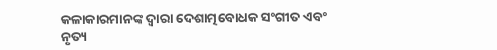କଳାକାରମାନଙ୍କ ଦ୍ଵାରା ଦେଶାତ୍ମବୋଧକ ସଂଗୀତ ଏବଂ ନୃତ୍ୟ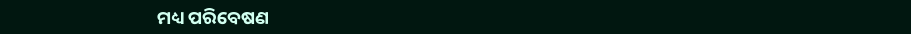ମଧ୍ୟ ପରିବେଷଣ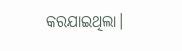କରଯାଇଥିଲା।